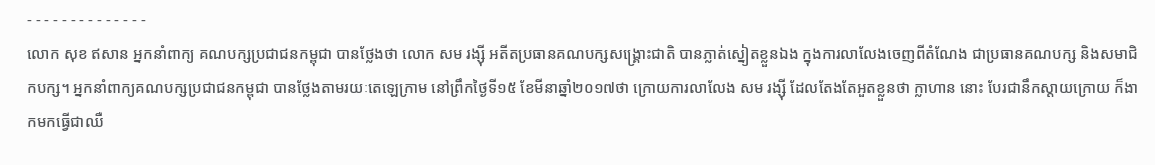- - - - - - - - - - - - - -
លោក សុខ ឥសាន អ្នកនាំពាក្យ គណបក្សប្រជាជនកម្ពុជា បានថ្លែងថា លោក សម រង្ស៊ី អតីតប្រធានគណបក្សសង្រ្គោះជាតិ បានភ្លាត់ស្នៀតខ្លួនឯង ក្នុងការលាលែងចេញពីតំណែង ជាប្រធានគណបក្ស និងសមាជិកបក្ស។ អ្នកនាំពាក្យគណបក្សប្រជាជនកម្ពុជា បានថ្លែងតាមរយៈតេឡេក្រាម នៅព្រឹកថ្ងៃទី១៥ ខែមីនាឆ្នាំ២០១៧ថា ក្រោយការលាលែង សម រង្ស៊ី ដែលតែងតែអួតខ្លួនថា ក្លាហាន នោះ បែរជានឹកស្តាយក្រោយ ក៏ងាកមកធ្វើជាឈឺ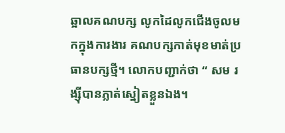ឆ្អាលគណបក្ស លូកដៃលូកជើងចូលមកក្នុងការងារ គណបក្សកាត់មុខមាត់ប្រធានបក្សថ្មី។ លោកបញ្ជាក់ថា “ សម រង្ស៊ីបានភ្លាត់ស្នៀតខ្លួនឯង។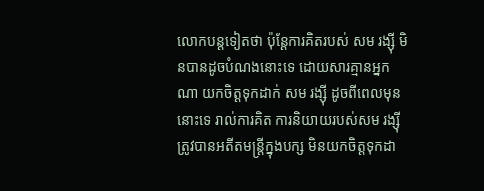លោកបន្តទៀតថា ប៉ុន្តែការគិតរបស់ សម រង្ស៊ី មិនបានដូចបំណងនោះទេ ដោយសារគ្មានអ្នកណា យកចិត្តទុកដាក់ សម រង្ស៊ី ដូចពីពេលមុននោះទេ រាល់ការគិត ការនិយាយរបស់សម រង្ស៊ី ត្រូវបានអតីតមន្ត្រីក្នុងបក្ស មិនយកចិត្តទុកដា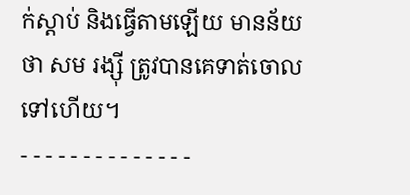ក់ស្តាប់ និងធ្វើតាមឡើយ មានន័យថា សម រង្ស៊ី ត្រូវបានគេទាត់ចោលទៅហើយ។
- - - - - - - - - - - - - -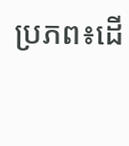ប្រភព៖ដើ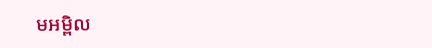មអម្ពិល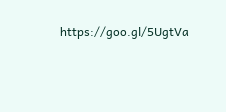https://goo.gl/5UgtVa